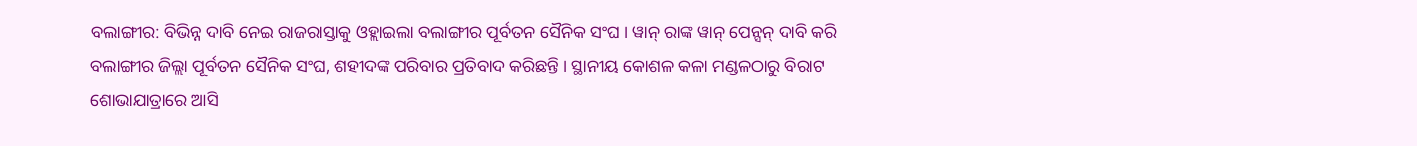ବଲାଙ୍ଗୀର: ବିଭିନ୍ନ ଦାବି ନେଇ ରାଜରାସ୍ତାକୁ ଓହ୍ଲାଇଲା ବଲାଙ୍ଗୀର ପୂର୍ବତନ ସୈନିକ ସଂଘ । ୱାନ୍ ରାଙ୍କ ୱାନ୍ ପେନ୍ସନ୍ ଦାବି କରି ବଲାଙ୍ଗୀର ଜିଲ୍ଲା ପୂର୍ବତନ ସୈନିକ ସଂଘ, ଶହୀଦଙ୍କ ପରିବାର ପ୍ରତିବାଦ କରିଛନ୍ତି । ସ୍ଥାନୀୟ କୋଶଳ କଳା ମଣ୍ଡଳଠାରୁ ବିରାଟ ଶୋଭାଯାତ୍ରାରେ ଆସି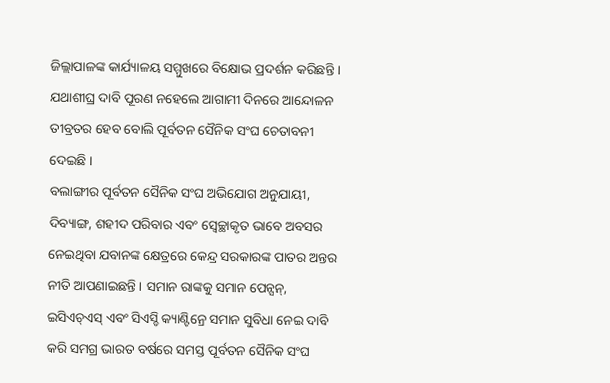ଜିଲ୍ଲାପାଳଙ୍କ କାର୍ଯ୍ୟାଳୟ ସମ୍ମୁଖରେ ବିକ୍ଷୋଭ ପ୍ରଦର୍ଶନ କରିଛନ୍ତି । ଯଥାଶୀଘ୍ର ଦାବି ପୂରଣ ନହେଲେ ଆଗାମୀ ଦିନରେ ଆନ୍ଦୋଳନ ତୀବ୍ରତର ହେବ ବୋଲି ପୂର୍ବତନ ସୈନିକ ସଂଘ ଚେତାବନୀ ଦେଇଛି ।
ବଲାଙ୍ଗୀର ପୂର୍ବତନ ସୈନିକ ସଂଘ ଅଭିଯୋଗ ଅନୁଯାୟୀ, ଦିବ୍ୟାଙ୍ଗ, ଶହୀଦ ପରିବାର ଏବଂ ସ୍ୱେଚ୍ଛାକୃତ ଭାବେ ଅବସର ନେଇଥିବା ଯବାନଙ୍କ କ୍ଷେତ୍ରରେ କେନ୍ଦ୍ର ସରକାରଙ୍କ ପାତର ଅନ୍ତର ନୀତି ଆପଣାଇଛନ୍ତି । ସମାନ ରାଙ୍କକୁ ସମାନ ପେନ୍ସନ୍, ଇସିଏଚ୍ଏସ୍ ଏବଂ ସିଏସ୍ଡି କ୍ୟାଣ୍ଟିନ୍ରେ ସମାନ ସୁବିଧା ନେଇ ଦାବି କରି ସମଗ୍ର ଭାରତ ବର୍ଷରେ ସମସ୍ତ ପୂର୍ବତନ ସୈନିକ ସଂଘ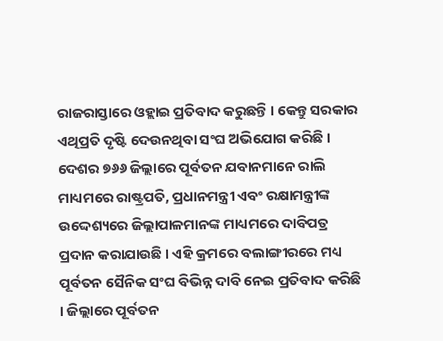ରାଜରାସ୍ତାରେ ଓହ୍ଲାଇ ପ୍ରତିବାଦ କରୁଛନ୍ତି । କେନ୍ତୁ ସରକାର ଏଥିପ୍ରତି ଦୃଷ୍ଟି ଦେଉନଥିବା ସଂଘ ଅଭିଯୋଗ କରିଛି ।
ଦେଶର ୭୬୬ ଜିଲ୍ଲାରେ ପୂର୍ବତନ ଯବାନମାନେ ରାଲି ମାଧ୍ୟମରେ ରାଷ୍ଟ୍ରପତି, ପ୍ରଧାନମନ୍ତ୍ରୀ ଏବଂ ରକ୍ଷାମନ୍ତ୍ରୀଙ୍କ ଉଦ୍ଦେଶ୍ୟରେ ଜିଲ୍ଲାପାଳମାନଙ୍କ ମାଧ୍ୟମରେ ଦାବିପତ୍ର ପ୍ରଦାନ କରାଯାଉଛି । ଏହି କ୍ରମରେ ବଲାଙ୍ଗୀରରେ ମଧ୍ୟ ପୂର୍ବତନ ସୈନିକ ସଂଘ ବିଭିନ୍ନ ଦାବି ନେଇ ପ୍ରତିବାଦ କରିଛି । ଜିଲ୍ଲାରେ ପୂର୍ବତନ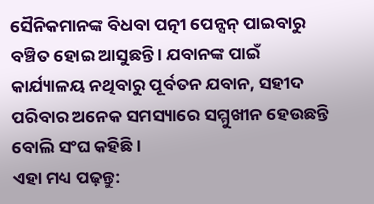ସୈନିକମାନଙ୍କ ବିଧବା ପତ୍ନୀ ପେନ୍ସନ୍ ପାଇବାରୁ ବଞ୍ଚିତ ହୋଇ ଆସୁଛନ୍ତି । ଯବାନଙ୍କ ପାଇଁ କାର୍ଯ୍ୟାଳୟ ନଥିବାରୁ ପୂର୍ବତନ ଯବାନ, ସହୀଦ ପରିବାର ଅନେକ ସମସ୍ୟାରେ ସମ୍ମୁଖୀନ ହେଉଛନ୍ତି ବୋଲି ସଂଘ କହିଛି ।
ଏହା ମଧ୍ୟ ପଢ଼ନ୍ତୁ: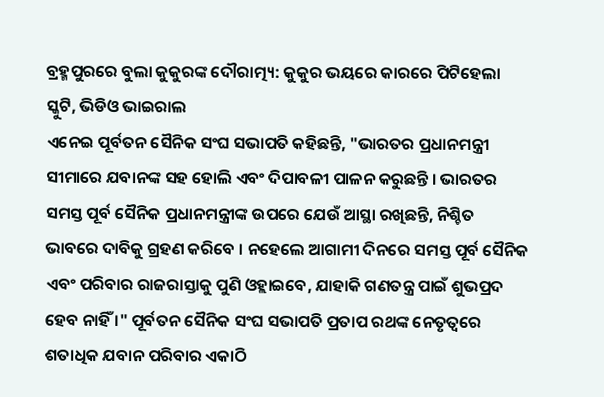ବ୍ରହ୍ମପୁରରେ ବୁଲା କୁକୁରଙ୍କ ଦୌରାତ୍ମ୍ୟ: କୁକୁର ଭୟରେ କାରରେ ପିଟିହେଲା ସ୍କୁଟି, ଭିଡିଓ ଭାଇରାଲ
ଏନେଇ ପୂର୍ବତନ ସୈନିକ ସଂଘ ସଭାପତି କହିଛନ୍ତି, "ଭାରତର ପ୍ରଧାନମନ୍ତ୍ରୀ ସୀମାରେ ଯବାନଙ୍କ ସହ ହୋଲି ଏବଂ ଦିପାବଳୀ ପାଳନ କରୁଛନ୍ତି । ଭାରତର ସମସ୍ତ ପୂର୍ବ ସୈନିକ ପ୍ରଧାନମନ୍ତ୍ରୀଙ୍କ ଉପରେ ଯେଉଁ ଆସ୍ଥା ରଖିଛନ୍ତି, ନିଶ୍ଚିତ ଭାବରେ ଦାବିକୁ ଗ୍ରହଣ କରିବେ । ନହେଲେ ଆଗାମୀ ଦିନରେ ସମସ୍ତ ପୂର୍ବ ସୈନିକ ଏବଂ ପରିବାର ରାଜରାସ୍ତାକୁ ପୁଣି ଓହ୍ଲାଇବେ, ଯାହାକି ଗଣତନ୍ତ୍ର ପାଇଁ ଶୁଭପ୍ରଦ ହେବ ନାହିଁ ।" ପୂର୍ବତନ ସୈନିକ ସଂଘ ସଭାପତି ପ୍ରତାପ ରଥଙ୍କ ନେତୃତ୍ବରେ ଶତାଧିକ ଯବାନ ପରିବାର ଏକାଠି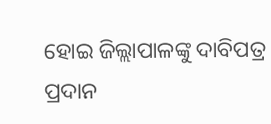ହୋଇ ଜିଲ୍ଲାପାଳଙ୍କୁ ଦାବିପତ୍ର ପ୍ରଦାନ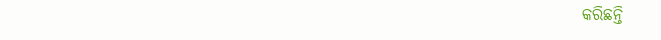କରିଛନ୍ତି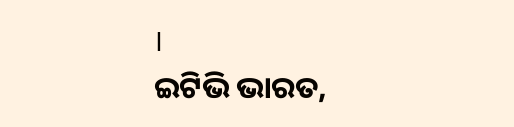।
ଇଟିଭି ଭାରତ,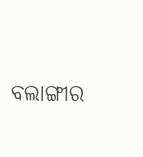ବଲାଙ୍ଗୀର